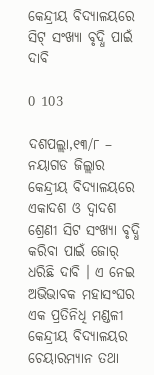କେନ୍ଦ୍ରୀୟ ବିଦ୍ୟାଳୟରେ ସିଟ୍‌ ସଂଖ୍ୟା ବୃଦ୍ଧି ପାଇଁ ଦାବି

0 103

ଦଶପଲ୍ଲା,୧୩/୮ – ନୟାଗଡ ଜିଲ୍ଲାର କେନ୍ଦ୍ରୀୟ ବିଦ୍ୟାଳୟରେ ଏକାଦଶ ଓ ଦ୍ୱାଦଶ ଶ୍ରେଣୀ ସିଟ ସଂଖ୍ୟା ବୃଦ୍ଧି କରିବା ପାଇଁ ଜୋର୍‌ ଧରିଛି ଦାବି । ଏ ନେଇ ଅଭିଭାବକ ମହାସଂଘର ଏକ ପ୍ରତିନିଧି ମଣ୍ଡଳୀ କେନ୍ଦ୍ରୀୟ ବିଦ୍ୟାଳୟର ଚେୟାରମ୍ୟାନ ତଥା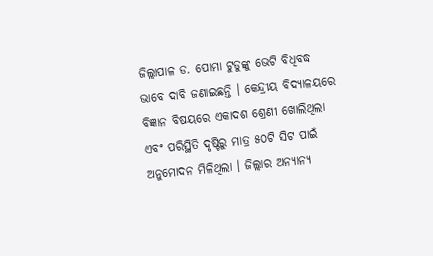ଜିଲ୍ଲାପାଳ ଡ. ପୋମା ଟୁଡୁଙ୍କୁ ଭେଟି ବିଧିବଦ୍ଧ ଭାବେ ଦାବି ଜଣାଇଛନ୍ତି । କେନ୍ଦ୍ରୀୟ ବିଦ୍ୟାଳୟରେ ବିଜ୍ଞାନ ବିଷୟରେ ଏକାଦଶ ଶ୍ରେଣୀ ଖୋଲିଥିଲା ଏବଂ ପରିସ୍ଥିତି ଦୃଷ୍ଟିରୁ ମାତ୍ର ୫୦ଟି ସିଟ ପାଇଁ ଅନୁମୋଦନ ମିଳିଥିଲା । ଜିଲ୍ଲାର ଅନ୍ୟାନ୍ୟ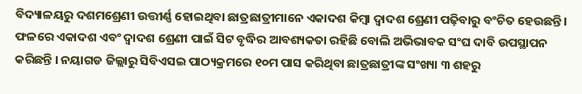ବିଦ୍ୟାଳୟରୁ ଦଶମଶ୍ରେଣୀ ଉତ୍ତୀର୍ଣ୍ଣ ହୋଇଥିବା ଛାତ୍ରଛାତ୍ରୀମାନେ ଏକାଦଶ କିମ୍ବା ଦ୍ୱାଦଶ ଶ୍ରେଣୀ ପଢ଼ିବାରୁ ବଂଚିତ ହେଉଛନ୍ତି । ଫଳରେ ଏକାଦଶ ଏବଂ ଦ୍ୱାଦଶ ଶ୍ରେଣୀ ପାଇଁ ସିଟ ବୃଦ୍ଧିର ଆବଶ୍ୟକତା ରହିଛି ବୋଲି ଅଭିଭାବକ ସଂଘ ଦାବି ଉପସ୍ଥାପନ କରିଛନ୍ତି । ନୟାଗଡ ଜିଲ୍ଲାରୁ ସିବିଏସଇ ପାଠ୍ୟକ୍ରମରେ ୧୦ମ ପାସ କରିଥିବା ଛାତ୍ରଛାତ୍ରୀଙ୍କ ସଂଖ୍ୟା ୩ ଶହରୁ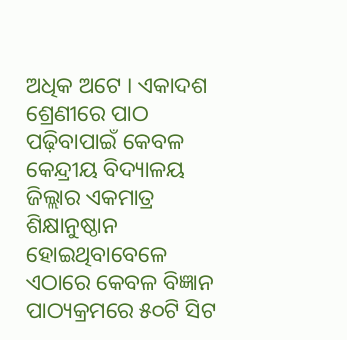ଅଧିକ ଅଟେ । ଏକାଦଶ ଶ୍ରେଣୀରେ ପାଠ ପଢ଼ିବାପାଇଁ କେବଳ କେନ୍ଦ୍ରୀୟ ବିଦ୍ୟାଳୟ ଜିଲ୍ଲାର ଏକମାତ୍ର ଶିକ୍ଷାନୁଷ୍ଠାନ ହୋଇଥିବାବେଳେ ଏଠାରେ କେବଳ ବିଜ୍ଞାନ ପାଠ୍ୟକ୍ରମରେ ୫୦ଟି ସିଟ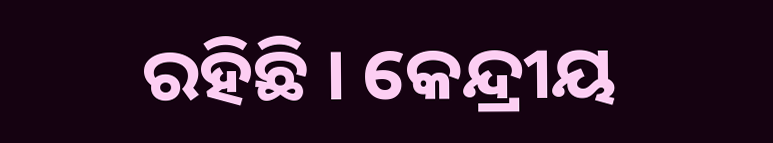ରହିଛି । କେନ୍ଦ୍ରୀୟ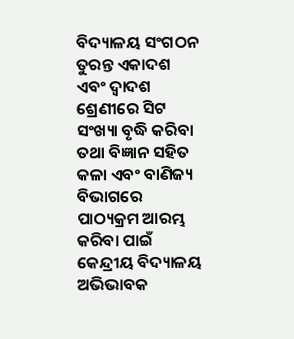ବିଦ୍ୟାଳୟ ସଂଗଠନ ତୁରନ୍ତ ଏକାଦଶ ଏବଂ ଦ୍ୱାଦଶ ଶ୍ରେଣୀରେ ସିଟ ସଂଖ୍ୟା ବୃଦ୍ଧି କରିବା ତଥା ବିଜ୍ଞାନ ସହିତ କଳା ଏବଂ ବାଣିଜ୍ୟ ବିଭାଗରେ ପାଠ୍ୟକ୍ରମ ଆରମ୍ଭ କରିବା ପାଇଁ କେନ୍ଦ୍ରୀୟ ବିଦ୍ୟାଳୟ ଅଭିଭାବକ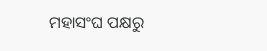ମହାସଂଘ ପକ୍ଷରୁ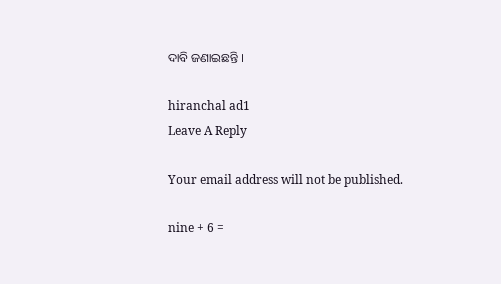ଦାବି ଜଣାଇଛନ୍ତି ।

hiranchal ad1
Leave A Reply

Your email address will not be published.

nine + 6 =